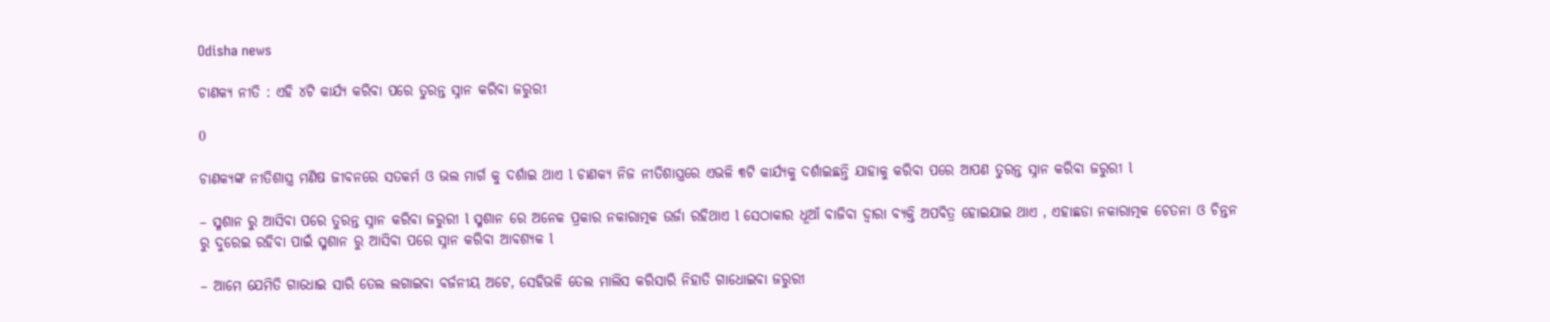Odisha news

ଚାଣକ୍ୟ ନୀତି : ଏହି ୪ଟି କାର୍ଯ୍ୟ କରିବା ପରେ ତୁରନ୍ତ ସ୍ନାନ କରିବା ଜରୁରୀ

0

ଚାଣକ୍ୟଙ୍କ ନୀତିଶାସ୍ତ୍ର ମଣିଷ ଜୀବନରେ ସତକର୍ମ ଓ ଭଲ ମାର୍ଗ କୁ ଦର୍ଶାଇ ଥାଏ l ଚାଣକ୍ୟ ନିଜ ନୀତିଶାସ୍ତ୍ରରେ ଏଭଳି ୩ଟି କାର୍ଯ୍ୟକୁ ଦର୍ଶାଇଛନ୍ତି ଯାହାକୁ କରିବା ପରେ ଆପଣ ତୁରନ୍ତ ସ୍ନାନ କରିବା ଜରୁରୀ l

– ସ୍ମଶାନ ରୁ ଆସିବା ପରେ ତୁରନ୍ତ ସ୍ନାନ କରିବା ଜରୁରୀ l ସ୍ମଶାନ ରେ ଅନେକ ପ୍ରକାର ନକାରାତ୍ମକ ଉର୍ଜା ରହିଥାଏ l ସେଠାକାର ଧୂଆଁ ବାଜିବା ଦ୍ୱାରା ବ୍ୟକ୍ତି ଅପବିତ୍ର ହୋଇଯାଇ ଥାଏ , ଏହାଛଡା ନକାରାତ୍ମକ ଚେତନା ଓ ଚିନ୍ତନ ରୁ ଦୁରେଇ ରହିବା ପାଇଁ ସ୍ମଶାନ ରୁ ଆସିବା ପରେ ସ୍ନାନ କରିବା ଆବଶ୍ୟକ l

– ଆମେ ଯେମିତି ଗାଧୋଇ ସାରି ତେଲ ଲଗାଇବା ବର୍ଜନୀୟ ଅଟେ, ସେହିଭଳି ତେଲ ମାଲିସ କରିସାରି ନିହାତି ଗାଧୋଇବା ଜରୁରୀ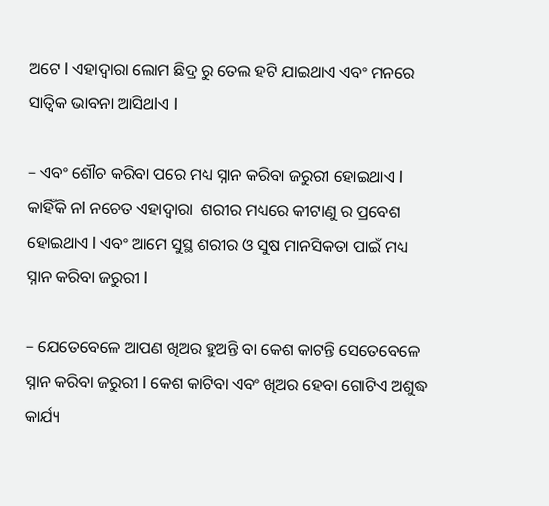ଅଟେ l ଏହାଦ୍ୱାରା ଲୋମ ଛିଦ୍ର ରୁ ତେଲ ହଟି ଯାଇଥାଏ ଏବଂ ମନରେ ସାତ୍ଵିକ ଭାବନା ଆସିଥlଏ l

– ଏବଂ ଶୌଚ କରିବା ପରେ ମଧ୍ୟ ସ୍ନାନ କରିବା ଜରୁରୀ ହୋଇଥାଏ l କାହିଁକି ନl ନଚେତ ଏହାଦ୍ୱାରା  ଶରୀର ମଧ୍ୟରେ କୀଟାଣୁ ର ପ୍ରବେଶ ହୋଇଥାଏ l ଏବଂ ଆମେ ସୁସ୍ଥ ଶରୀର ଓ ସୁଷ ମାନସିକତା ପାଇଁ ମଧ୍ୟ ସ୍ନାନ କରିବା ଜରୁରୀ l

– ଯେତେବେଳେ ଆପଣ ଖିଅର ହୁଅନ୍ତି ବା କେଶ କାଟନ୍ତି ସେତେବେଳେ ସ୍ନାନ କରିବା ଜରୁରୀ l କେଶ କାଟିବା ଏବଂ ଖିଅର ହେବା ଗୋଟିଏ ଅଶୁଦ୍ଧ କାର୍ଯ୍ୟ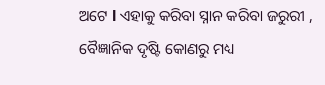ଅଟେ l ଏହାକୁ କରିବା ସ୍ନାନ କରିବା ଜରୁରୀ , ବୈଜ୍ଞାନିକ ଦୃଷ୍ଟି କୋଣରୁ ମଧ୍ୟ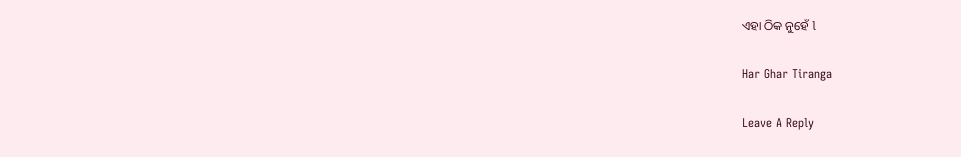ଏହା ଠିକ ନୁହେଁ l

Har Ghar Tiranga

Leave A Reply